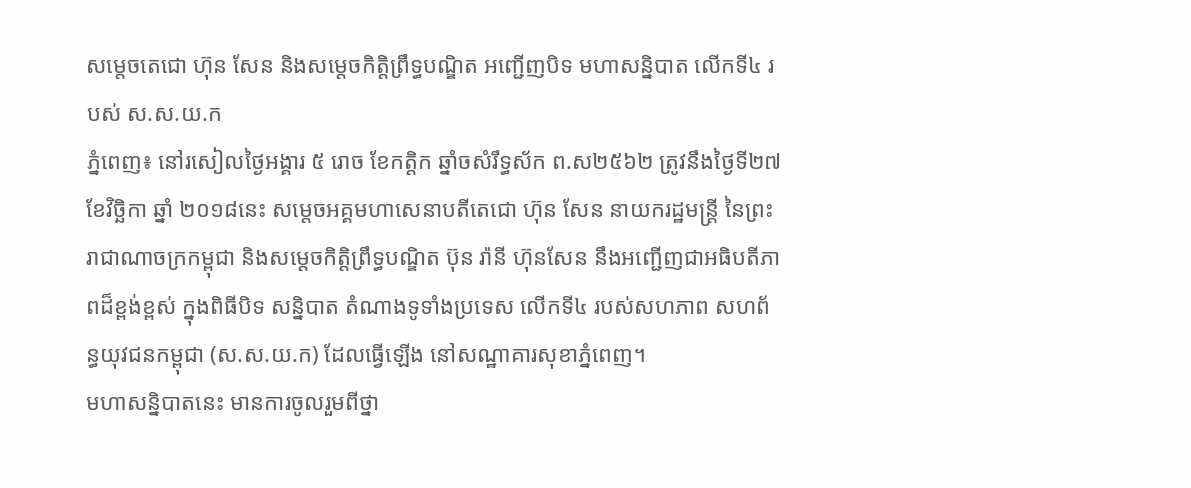សម្តេចតេជោ ហ៊ុន សែន និងសម្ដេចកិត្តិព្រឹទ្ធបណ្ឌិត អញ្ជើញបិទ មហាសន្និបាត លើកទី៤ របស់ ស.ស.យ.ក
ភ្នំពេញ៖ នៅរសៀលថ្ងៃអង្គារ ៥ រោច ខែកត្តិក ឆ្នាំចសំរឹទ្ធស័ក ព.ស២៥៦២ ត្រូវនឹងថ្ងៃទី២៧ ខែវិច្ឆិកា ឆ្នាំ ២០១៨នេះ សម្ដេចអគ្គមហាសេនាបតីតេជោ ហ៊ុន សែន នាយករដ្ឋមន្រ្តី នៃព្រះរាជាណាចក្រកម្ពុជា និងសម្ដេចកិត្តិព្រឹទ្ធបណ្ឌិត ប៊ុន រ៉ានី ហ៊ុនសែន នឹងអញ្ជើញជាអធិបតីភាពដ៏ខ្ពង់ខ្ពស់ ក្នុងពិធីបិទ សន្និបាត តំណាងទូទាំងប្រទេស លើកទី៤ របស់សហភាព សហព័ន្ធយុវជនកម្ពុជា (ស.ស.យ.ក) ដែលធ្វើឡើង នៅសណ្ឋាគារសុខាភ្នំពេញ។
មហាសន្និបាតនេះ មានការចូលរួមពីថ្នា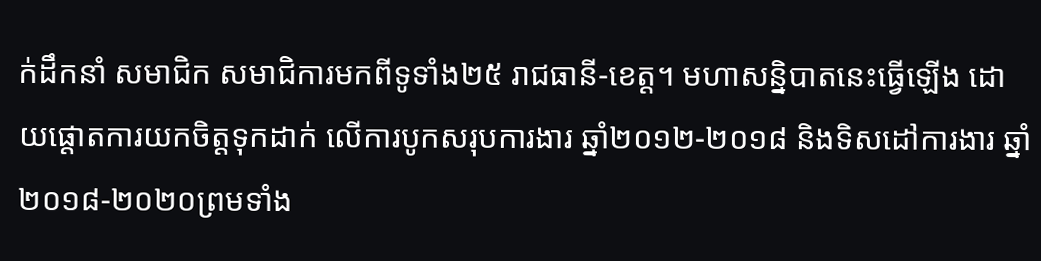ក់ដឹកនាំ សមាជិក សមាជិការមកពីទូទាំង២៥ រាជធានី-ខេត្ត។ មហាសន្និបាតនេះធ្វើឡើង ដោយផ្តោតការយកចិត្តទុកដាក់ លើការបូកសរុបការងារ ឆ្នាំ២០១២-២០១៨ និងទិសដៅការងារ ឆ្នាំ២០១៨-២០២០ព្រមទាំង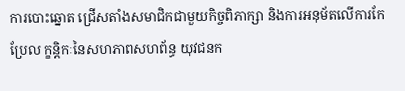ការបោះឆ្នោត ជ្រើសតាំងសមាជិកជាមួយកិច្ចពិភាក្សា និងការអនុម័តលើការកែប្រែល ក្ខន្តិកៈនៃសហភាពសហព័ន្ធ យុវជនក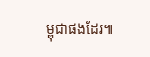ម្ពុជាផងដែរ៕